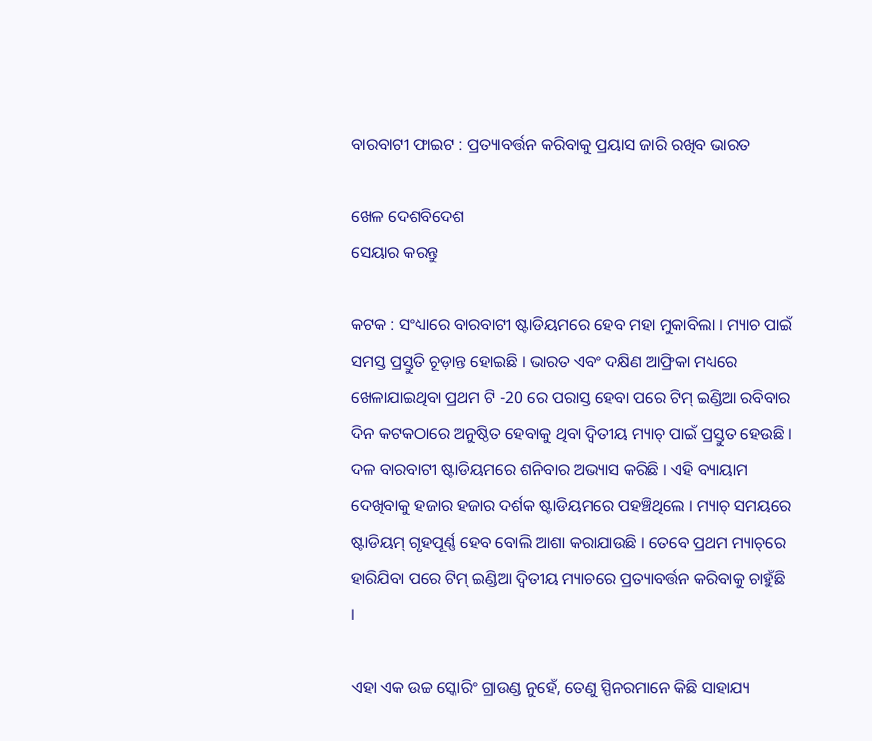ବାରବାଟୀ ଫାଇଟ : ପ୍ରତ୍ୟାବର୍ତ୍ତନ କରିବାକୁ ପ୍ରୟାସ ଜାରି ରଖିବ ଭାରତ

ଖେଳ ଦେଶବିଦେଶ
ସେୟାର କରନ୍ତୁ

କଟକ : ସଂଧ୍ୟାରେ ବାରବାଟୀ ଷ୍ଟାଡିୟମରେ ହେବ ମହା ମୁକାବିଲା । ମ୍ୟାଚ ପାଇଁ ସମସ୍ତ ପ୍ରସ୍ତୁତି ଚୂଡ଼ାନ୍ତ ହୋଇଛି । ଭାରତ ଏବଂ ଦକ୍ଷିଣ ଆଫ୍ରିକା ମଧ୍ୟରେ ଖେଳାଯାଇଥିବା ପ୍ରଥମ ଟି -20 ରେ ପରାସ୍ତ ହେବା ପରେ ଟିମ୍ ଇଣ୍ଡିଆ ରବିବାର ଦିନ କଟକଠାରେ ଅନୁଷ୍ଠିତ ହେବାକୁ ଥିବା ଦ୍ୱିତୀୟ ମ୍ୟାଚ୍ ପାଇଁ ପ୍ରସ୍ତୁତ ହେଉଛି । ଦଳ ବାରବାଟୀ ଷ୍ଟାଡିୟମରେ ଶନିବାର ଅଭ୍ୟାସ କରିଛି । ଏହି ବ୍ୟାୟାମ ଦେଖିବାକୁ ହଜାର ହଜାର ଦର୍ଶକ ଷ୍ଟାଡିୟମରେ ପହଞ୍ଚିଥିଲେ । ମ୍ୟାଚ୍ ସମୟରେ ଷ୍ଟାଡିୟମ୍ ଗୃହପୂର୍ଣ୍ଣ ହେବ ବୋଲି ଆଶା କରାଯାଉଛି । ତେବେ ପ୍ରଥମ ମ୍ୟାଚ୍‌ରେ ହାରିଯିବା ପରେ ଟିମ୍ ଇଣ୍ଡିଆ ଦ୍ୱିତୀୟ ମ୍ୟାଚରେ ପ୍ରତ୍ୟାବର୍ତ୍ତନ କରିବାକୁ ଚାହୁଁଛି ।

ଏହା ଏକ ଉଚ୍ଚ ସ୍କୋରିଂ ଗ୍ରାଉଣ୍ଡ ନୁହେଁ, ତେଣୁ ସ୍ପିନରମାନେ କିଛି ସାହାଯ୍ୟ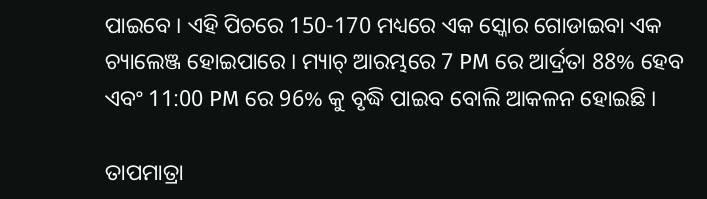ପାଇବେ । ଏହି ପିଚରେ 150-170 ମଧ୍ୟରେ ଏକ ସ୍କୋର ଗୋଡାଇବା ଏକ ଚ୍ୟାଲେଞ୍ଜ ହୋଇପାରେ । ମ୍ୟାଚ୍ ଆରମ୍ଭରେ 7 PM ରେ ଆର୍ଦ୍ରତା 88% ହେବ ଏବଂ 11:00 PM ରେ 96% କୁ ବୃଦ୍ଧି ପାଇବ ବୋଲି ଆକଳନ ହୋଇଛି ।

ତାପମାତ୍ରା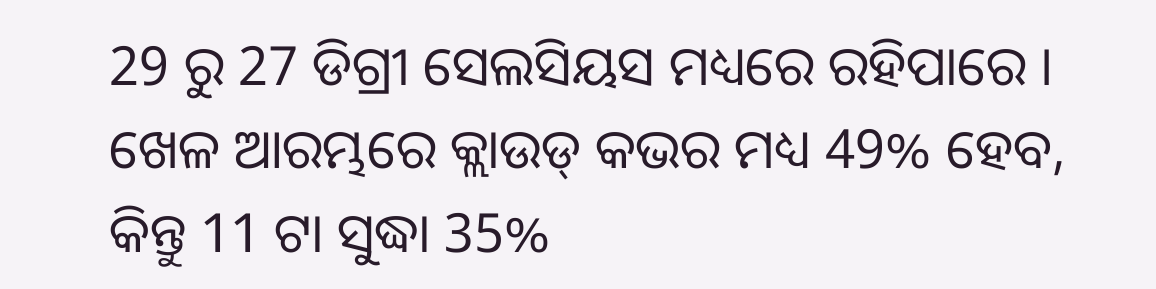29 ରୁ 27 ଡିଗ୍ରୀ ସେଲସିୟସ ମଧ୍ୟରେ ରହିପାରେ । ଖେଳ ଆରମ୍ଭରେ କ୍ଲାଉଡ୍ କଭର ମଧ୍ୟ 49% ହେବ, କିନ୍ତୁ 11 ଟା ସୁଦ୍ଧା 35%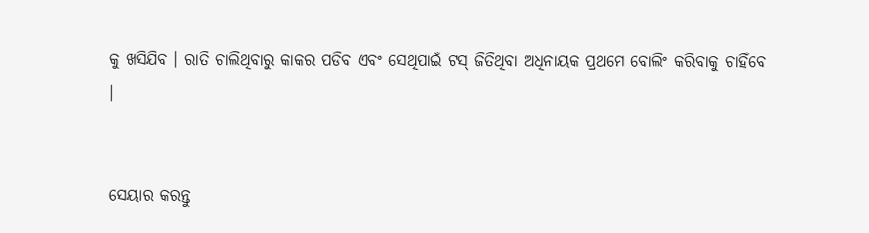କୁ ଖସିଯିବ । ରାତି ଚାଲିଥିବାରୁ କାକର ପଡିବ ଏବଂ ସେଥିପାଇଁ ଟସ୍ ଜିତିଥିବା ଅଧିନାୟକ ପ୍ରଥମେ ବୋଲିଂ କରିବାକୁ ଚାହିଁବେ ।


ସେୟାର କରନ୍ତୁ